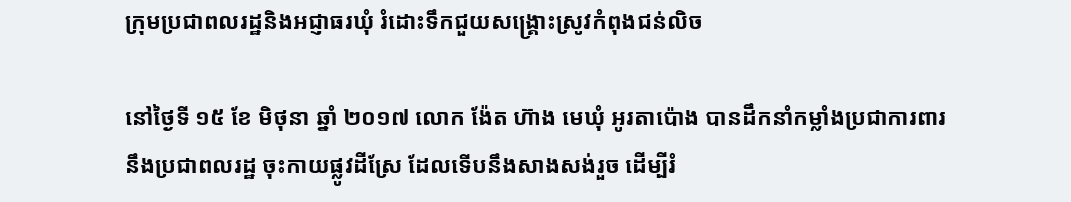ក្រុមប្រជាពលរដ្ឋនិងអជ្ញាធរឃុំ រំដោះទឹកជួយសង្គ្រោះស្រូវកំពុងជន់លិច

នៅថ្ងៃទី ១៥ ខែ មិថុនា ឆ្នាំ ២០១៧ លោក ង៉ែត ហ៊ាង មេឃុំ អូរតាប៉ោង បានដឹកនាំកម្លាំងប្រជាការពារ
នឹងប្រជាពលរដ្ឋ ចុះកាយផ្លូវដីស្រែ ដែលទើបនឹងសាងសង់រួច ដើម្បីរំ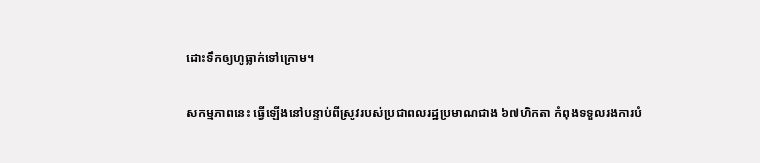ដោះទឹកឲ្យហូធ្លាក់ទៅក្រោម។

សកម្មភាពនេះ ធ្វើឡើងនៅបន្ទាប់ពីស្រូវរបស់ប្រជាពលរដ្ឋប្រមាណជាង ៦៧ហិកតា កំពុងទទួលរងការបំ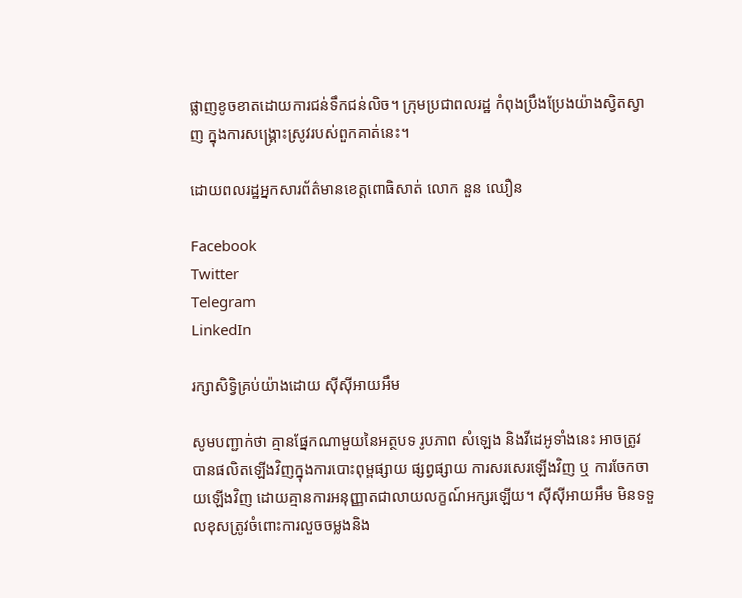ផ្លាញខូចខាតដោយការជន់ទឹកជន់លិច។ ក្រុមប្រជាពលរដ្ឋ កំពុងប្រឹងប្រែងយ៉ាងស្វិតស្វាញ ក្នុងការសង្រ្គោះស្រូវរបស់ពួកគាត់នេះ។

ដោយពលរដ្ឋអ្នកសារព័ត៌មានខេត្តពោធិសាត់ លោក នួន ឈឿន

Facebook
Twitter
Telegram
LinkedIn

រក្សាសិទ្វិគ្រប់យ៉ាងដោយ ស៊ីស៊ីអាយអឹម

សូមបញ្ជាក់ថា គ្មានផ្នែកណាមួយនៃអត្ថបទ រូបភាព សំឡេង និងវីដេអូទាំងនេះ អាចត្រូវបានផលិតឡើងវិញក្នុងការបោះពុម្ពផ្សាយ ផ្សព្វផ្សាយ ការសរសេរឡើងវិញ ឬ ការចែកចាយឡើងវិញ ដោយគ្មានការអនុញ្ញាតជាលាយលក្ខណ៍អក្សរឡើយ។ ស៊ីស៊ីអាយអឹម មិនទទួលខុសត្រូវចំពោះការលួចចម្លងនិង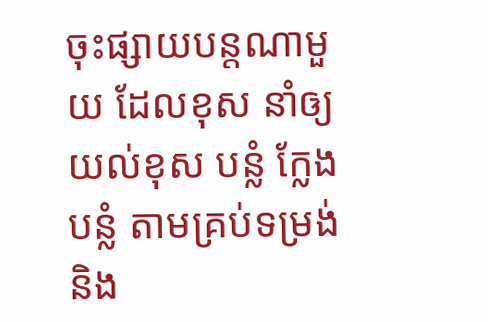ចុះផ្សាយបន្តណាមួយ ដែលខុស នាំឲ្យយល់ខុស បន្លំ ក្លែងបន្លំ តាមគ្រប់ទម្រង់និង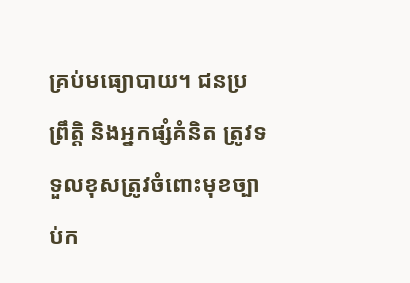គ្រប់មធ្យោបាយ។ ជនប្រព្រឹត្តិ និងអ្នកផ្សំគំនិត ត្រូវទទួលខុសត្រូវចំពោះមុខច្បាប់ក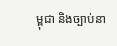ម្ពុជា និងច្បាប់នា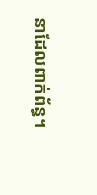នាដែលពាក់ព័ន្ធ។